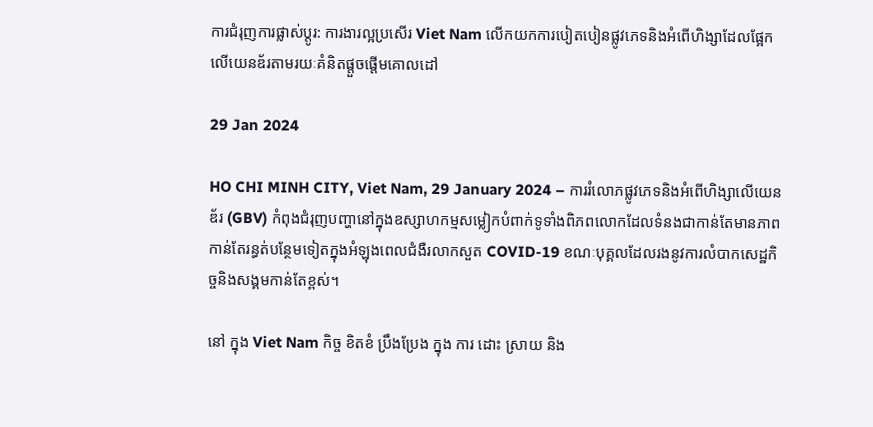ការជំរុញការផ្លាស់ប្តូរ: ការងារល្អប្រសើរ Viet Nam លើកយកការបៀតបៀនផ្លូវភេទនិងអំពើហិង្សាដែលផ្អែកលើយេនឌ័រតាមរយៈគំនិតផ្តួចផ្តើមគោលដៅ

29 Jan 2024

HO CHI MINH CITY, Viet Nam, 29 January 2024 – ការរំលោភផ្លូវភេទនិងអំពើហិង្សាលើយេនឌ័រ (GBV) កំពុងជំរុញបញ្ហានៅក្នុងឧស្សាហកម្មសម្លៀកបំពាក់ទូទាំងពិភពលោកដែលទំនងជាកាន់តែមានភាពកាន់តែរន្ធត់បន្ថែមទៀតក្នុងអំឡុងពេលជំងឺរលាកសួត COVID-19 ខណៈបុគ្គលដែលរងនូវការលំបាកសេដ្ឋកិច្ចនិងសង្គមកាន់តែខ្ពស់។

នៅ ក្នុង Viet Nam កិច្ច ខិតខំ ប្រឹងប្រែង ក្នុង ការ ដោះ ស្រាយ និង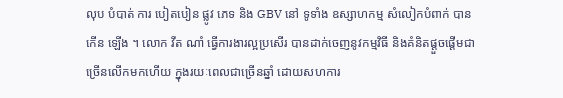លុប បំបាត់ ការ បៀតបៀន ផ្លូវ ភេទ និង GBV នៅ ទូទាំង ឧស្សាហកម្ម សំលៀកបំពាក់ បាន កើន ឡើង ។ លោក វីត ណាំ ធ្វើការងារល្អប្រសើរ បានដាក់ចេញនូវកម្មវិធី និងគំនិតផ្តួចផ្តើមជាច្រើនលើកមកហើយ ក្នុងរយៈពេលជាច្រើនឆ្នាំ ដោយសហការ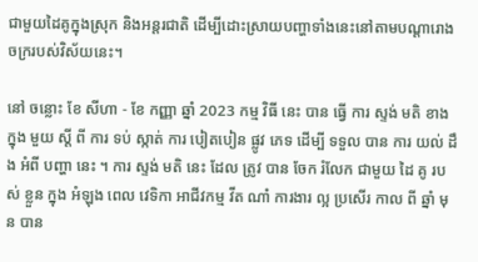ជាមួយដៃគូក្នុងស្រុក និងអន្តរជាតិ ដើម្បីដោះស្រាយបញ្ហាទាំងនេះនៅតាមបណ្តារោងចក្ររបស់វិស័យនេះ។

នៅ ចន្លោះ ខែ សីហា - ខែ កញ្ញា ឆ្នាំ 2023 កម្ម វិធី នេះ បាន ធ្វើ ការ ស្ទង់ មតិ ខាង ក្នុង មួយ ស្តី ពី ការ ទប់ ស្កាត់ ការ បៀតបៀន ផ្លូវ ភេទ ដើម្បី ទទួល បាន ការ យល់ ដឹង អំពី បញ្ហា នេះ ។ ការ ស្ទង់ មតិ នេះ ដែល ត្រូវ បាន ចែក រំលែក ជាមួយ ដៃ គូ របស់ ខ្លួន ក្នុង អំឡុង ពេល វេទិកា អាជីវកម្ម វីត ណាំ ការងារ ល្អ ប្រសើរ កាល ពី ឆ្នាំ មុន បាន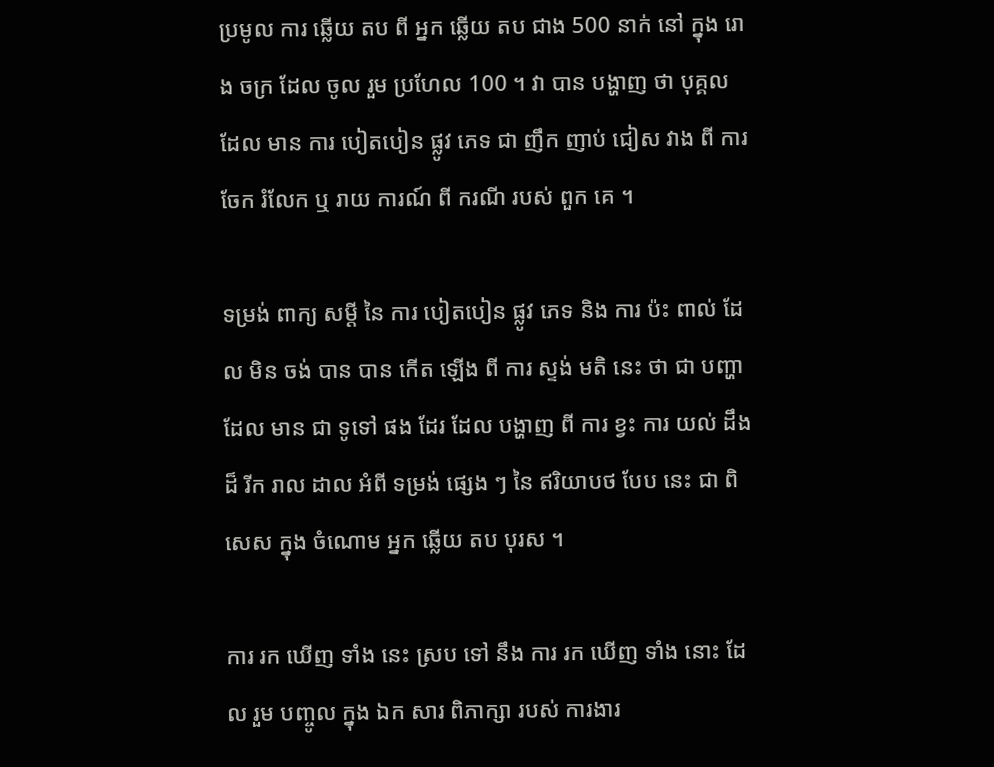ប្រមូល ការ ឆ្លើយ តប ពី អ្នក ឆ្លើយ តប ជាង 500 នាក់ នៅ ក្នុង រោង ចក្រ ដែល ចូល រួម ប្រហែល 100 ។ វា បាន បង្ហាញ ថា បុគ្គល ដែល មាន ការ បៀតបៀន ផ្លូវ ភេទ ជា ញឹក ញាប់ ជៀស វាង ពី ការ ចែក រំលែក ឬ រាយ ការណ៍ ពី ករណី របស់ ពួក គេ ។

ទម្រង់ ពាក្យ សម្តី នៃ ការ បៀតបៀន ផ្លូវ ភេទ និង ការ ប៉ះ ពាល់ ដែល មិន ចង់ បាន បាន កើត ឡើង ពី ការ ស្ទង់ មតិ នេះ ថា ជា បញ្ហា ដែល មាន ជា ទូទៅ ផង ដែរ ដែល បង្ហាញ ពី ការ ខ្វះ ការ យល់ ដឹង ដ៏ រីក រាល ដាល អំពី ទម្រង់ ផ្សេង ៗ នៃ ឥរិយាបថ បែប នេះ ជា ពិសេស ក្នុង ចំណោម អ្នក ឆ្លើយ តប បុរស ។

ការ រក ឃើញ ទាំង នេះ ស្រប ទៅ នឹង ការ រក ឃើញ ទាំង នោះ ដែល រួម បញ្ចូល ក្នុង ឯក សារ ពិភាក្សា របស់ ការងារ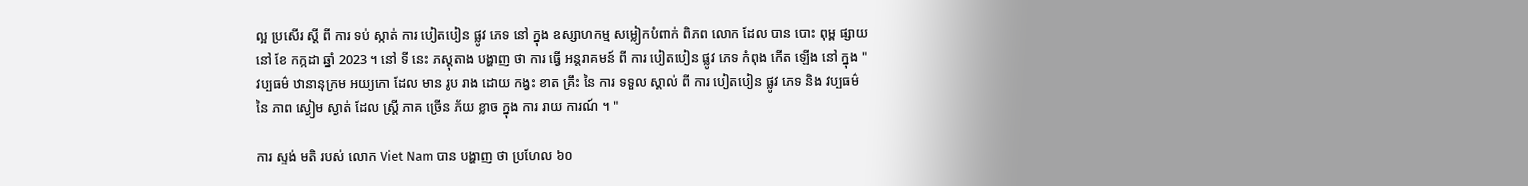ល្អ ប្រសើរ ស្តី ពី ការ ទប់ ស្កាត់ ការ បៀតបៀន ផ្លូវ ភេទ នៅ ក្នុង ឧស្សាហកម្ម សម្លៀកបំពាក់ ពិភព លោក ដែល បាន បោះ ពុម្ព ផ្សាយ នៅ ខែ កក្កដា ឆ្នាំ 2023 ។ នៅ ទី នេះ ភស្តុតាង បង្ហាញ ថា ការ ធ្វើ អន្តរាគមន៍ ពី ការ បៀតបៀន ផ្លូវ ភេទ កំពុង កើត ឡើង នៅ ក្នុង " វប្បធម៌ ឋានានុក្រម អយ្យកោ ដែល មាន រូប រាង ដោយ កង្វះ ខាត គ្រឹះ នៃ ការ ទទួល ស្គាល់ ពី ការ បៀតបៀន ផ្លូវ ភេទ និង វប្បធម៌ នៃ ភាព ស្ងៀម ស្ងាត់ ដែល ស្ត្រី ភាគ ច្រើន ភ័យ ខ្លាច ក្នុង ការ រាយ ការណ៍ ។ "

ការ ស្ទង់ មតិ របស់ លោក Viet Nam បាន បង្ហាញ ថា ប្រហែល ៦០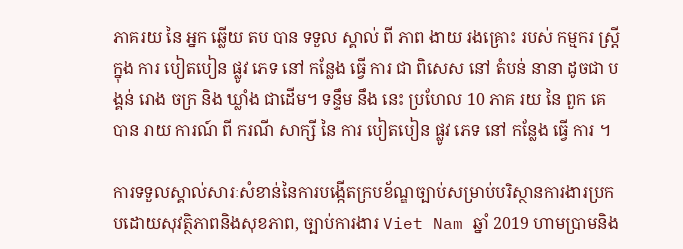ភាគរយ នៃ អ្នក ឆ្លើយ តប បាន ទទួល ស្គាល់ ពី ភាព ងាយ រងគ្រោះ របស់ កម្មករ ស្ត្រី ក្នុង ការ បៀតបៀន ផ្លូវ ភេទ នៅ កន្លែង ធ្វើ ការ ជា ពិសេស នៅ តំបន់ នានា ដូចជា បង្គន់ រោង ចក្រ និង ឃ្លាំង ជាដើម។ ទន្ទឹម នឹង នេះ ប្រហែល 10 ភាគ រយ នៃ ពួក គេ បាន រាយ ការណ៍ ពី ករណី សាក្សី នៃ ការ បៀតបៀន ផ្លូវ ភេទ នៅ កន្លែង ធ្វើ ការ ។

ការទទួលស្គាល់សារៈសំខាន់នៃការបង្កើតក្របខ័ណ្ឌច្បាប់សម្រាប់បរិស្ថានការងារប្រកបដោយសុវត្ថិភាពនិងសុខភាព, ច្បាប់ការងារ Viet Nam ឆ្នាំ 2019 ហាមប្រាមនិង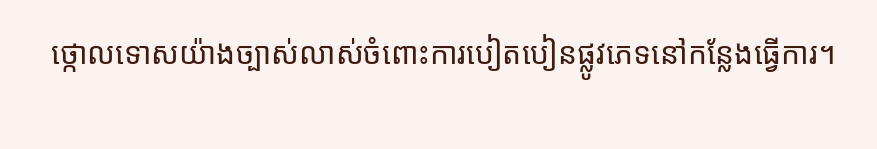ថ្កោលទោសយ៉ាងច្បាស់លាស់ចំពោះការបៀតបៀនផ្លូវភេទនៅកន្លែងធ្វើការ។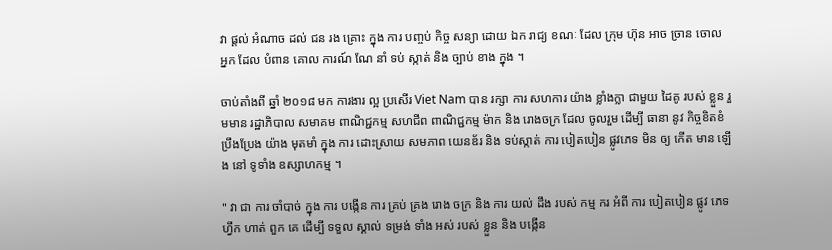វា ផ្តល់ អំណាច ដល់ ជន រង គ្រោះ ក្នុង ការ បញ្ចប់ កិច្ច សន្យា ដោយ ឯក រាជ្យ ខណៈ ដែល ក្រុម ហ៊ុន អាច ច្រាន ចោល អ្នក ដែល បំពាន គោល ការណ៍ ណែ នាំ ទប់ ស្កាត់ និង ច្បាប់ ខាង ក្នុង ។

ចាប់តាំងពី ឆ្នាំ ២០១៨ មក ការងារ ល្អ ប្រសើរ Viet Nam បាន រក្សា ការ សហការ យ៉ាង ខ្លាំងក្លា ជាមួយ ដៃគូ របស់ ខ្លួន រួមមាន រដ្ឋាភិបាល សមាគម ពាណិជ្ជកម្ម សហជីព ពាណិជ្ជកម្ម ម៉ាក និង រោងចក្រ ដែល ចូលរួម ដើម្បី ធានា នូវ កិច្ចខិតខំ ប្រឹងប្រែង យ៉ាង មុតមាំ ក្នុង ការ ដោះស្រាយ សមភាព យេនឌ័រ និង ទប់ស្កាត់ ការ បៀតបៀន ផ្លូវភេទ មិន ឲ្យ កើត មាន ឡើង នៅ ទូទាំង ឧស្សាហកម្ម ។

" វា ជា ការ ចាំបាច់ ក្នុង ការ បង្កើន ការ គ្រប់ គ្រង រោង ចក្រ និង ការ យល់ ដឹង របស់ កម្ម ករ អំពី ការ បៀតបៀន ផ្លូវ ភេទ ហ្វឹក ហាត់ ពួក គេ ដើម្បី ទទួល ស្គាល់ ទម្រង់ ទាំង អស់ របស់ ខ្លួន និង បង្កើន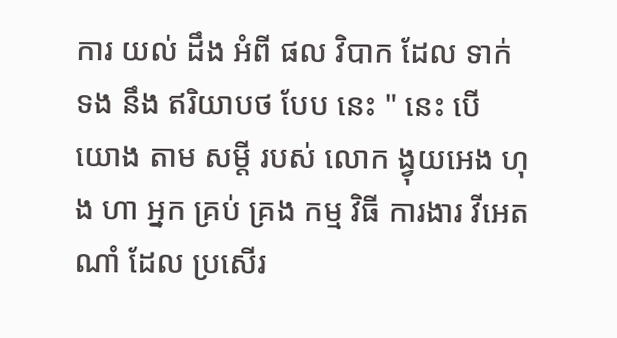ការ យល់ ដឹង អំពី ផល វិបាក ដែល ទាក់ ទង នឹង ឥរិយាបថ បែប នេះ " នេះ បើ យោង តាម សម្តី របស់ លោក ង្វុយអេង ហុង ហា អ្នក គ្រប់ គ្រង កម្ម វិធី ការងារ វីអេត ណាំ ដែល ប្រសើរ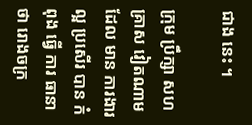ជាង នេះ ។

ក្រុម ប្រឹក្សា សហគ្រាស វៀតណាម ដែល មាន ការងារ ល្អ ប្រសើរ បាន កំពុង ធ្វើ ការ ធានា ថា រោងចក្រ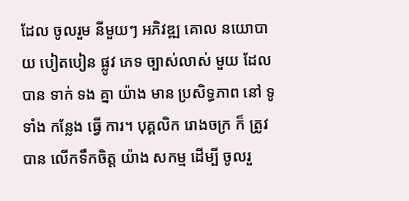ដែល ចូលរួម នីមួយៗ អភិវឌ្ឍ គោល នយោបាយ បៀតបៀន ផ្លូវ ភេទ ច្បាស់លាស់ មួយ ដែល បាន ទាក់ ទង គ្នា យ៉ាង មាន ប្រសិទ្ធភាព នៅ ទូទាំង កន្លែង ធ្វើ ការ។ បុគ្គលិក រោងចក្រ ក៏ ត្រូវ បាន លើកទឹកចិត្ត យ៉ាង សកម្ម ដើម្បី ចូលរួ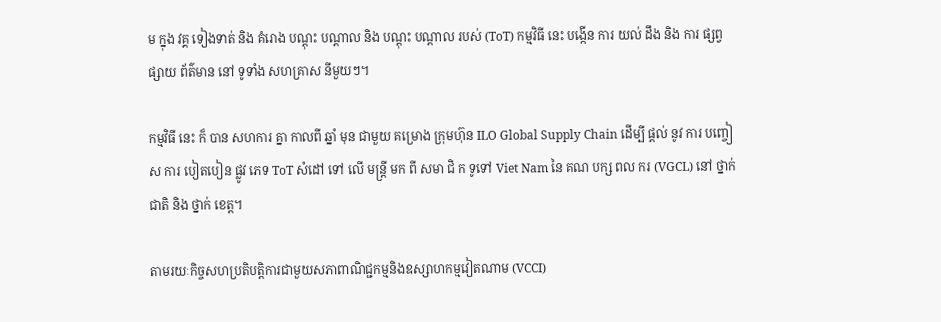ម ក្នុង វគ្គ ទៀងទាត់ និង គំរោង បណ្តុះ បណ្តាល និង បណ្តុះ បណ្តាល របស់ (ToT) កម្មវិធី នេះ បង្កើន ការ យល់ ដឹង និង ការ ផ្សព្វ ផ្សាយ ព័ត៌មាន នៅ ទូទាំង សហគ្រាស នីមួយៗ។

កម្មវិធី នេះ ក៏ បាន សហការ គ្នា កាលពី ឆ្នាំ មុន ជាមួយ គម្រោង ក្រុមហ៊ុន ILO Global Supply Chain ដើម្បី ផ្តល់ នូវ ការ បញ្ចៀស ការ បៀតបៀន ផ្លូវ ភេទ ToT សំដៅ ទៅ លើ មន្ត្រី មក ពី សមា ជិ ក ទូទៅ Viet Nam នៃ គណ បក្ស ពល ករ (VGCL) នៅ ថ្នាក់ ជាតិ និង ថ្នាក់ ខេត្ត។

តាមរយៈកិច្ចសហប្រតិបត្តិការជាមួយសភាពាណិជ្ជកម្មនិងឧស្សាហកម្មវៀតណាម (VCCI)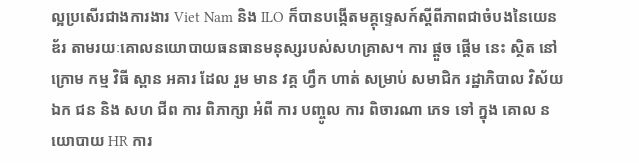ល្អប្រសើរជាងការងារ Viet Nam និង ILO ក៏បានបង្កើតមគ្គុទ្ទេសក៍ស្តីពីភាពជាចំបងនៃយេនឌ័រ តាមរយៈគោលនយោបាយធនធានមនុស្សរបស់សហគ្រាស។ ការ ផ្តួច ផ្តើម នេះ ស្ថិត នៅ ក្រោម កម្ម វិធី ស្ពាន អគារ ដែល រួម មាន វគ្គ ហ្វឹក ហាត់ សម្រាប់ សមាជិក រដ្ឋាភិបាល វិស័យ ឯក ជន និង សហ ជីព ការ ពិភាក្សា អំពី ការ បញ្ចូល ការ ពិចារណា ភេទ ទៅ ក្នុង គោល នយោបាយ HR ការ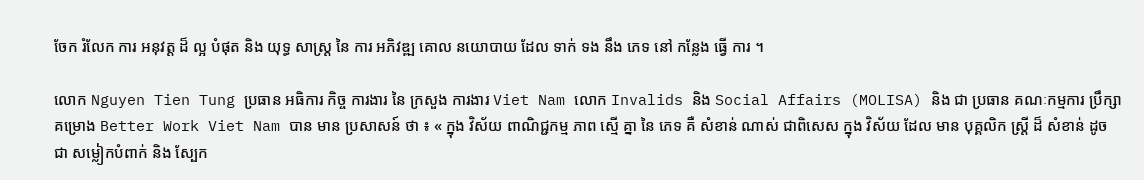ចែក រំលែក ការ អនុវត្ត ដ៏ ល្អ បំផុត និង យុទ្ធ សាស្ត្រ នៃ ការ អភិវឌ្ឍ គោល នយោបាយ ដែល ទាក់ ទង នឹង ភេទ នៅ កន្លែង ធ្វើ ការ ។

លោក Nguyen Tien Tung ប្រធាន អធិការ កិច្ច ការងារ នៃ ក្រសួង ការងារ Viet Nam លោក Invalids និង Social Affairs (MOLISA) និង ជា ប្រធាន គណៈកម្មការ ប្រឹក្សា គម្រោង Better Work Viet Nam បាន មាន ប្រសាសន៍ ថា ៖ « ក្នុង វិស័យ ពាណិជ្ជកម្ម ភាព ស្មើ គ្នា នៃ ភេទ គឺ សំខាន់ ណាស់ ជាពិសេស ក្នុង វិស័យ ដែល មាន បុគ្គលិក ស្ត្រី ដ៏ សំខាន់ ដូច ជា សម្លៀកបំពាក់ និង ស្បែក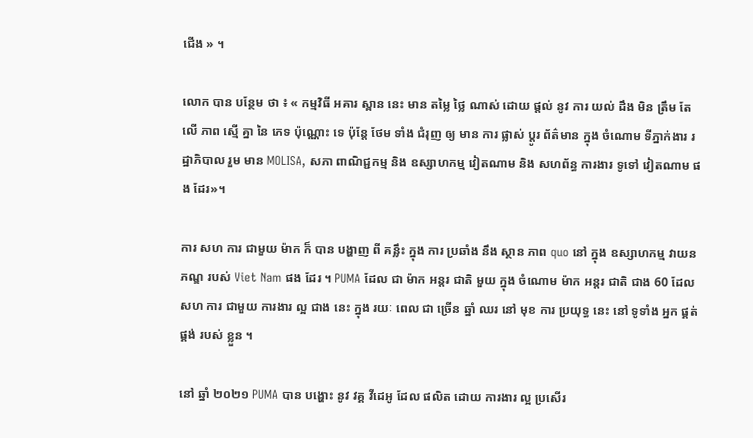ជើង » ។

លោក បាន បន្ថែម ថា ៖ « កម្មវិធី អគារ ស្ពាន នេះ មាន តម្លៃ ថ្លៃ ណាស់ ដោយ ផ្តល់ នូវ ការ យល់ ដឹង មិន ត្រឹម តែ លើ ភាព ស្មើ គ្នា នៃ ភេទ ប៉ុណ្ណោះ ទេ ប៉ុន្តែ ថែម ទាំង ជំរុញ ឲ្យ មាន ការ ផ្លាស់ ប្តូរ ព័ត៌មាន ក្នុង ចំណោម ទីភ្នាក់ងារ រដ្ឋាភិបាល រួម មាន MOLISA, សភា ពាណិជ្ជកម្ម និង ឧស្សាហកម្ម វៀតណាម និង សហព័ន្ធ ការងារ ទូទៅ វៀតណាម ផង ដែរ»។

ការ សហ ការ ជាមួយ ម៉ាក ក៏ បាន បង្ហាញ ពី គន្លឹះ ក្នុង ការ ប្រឆាំង នឹង ស្ថាន ភាព quo នៅ ក្នុង ឧស្សាហកម្ម វាយនភណ្ឌ របស់ Viet Nam ផង ដែរ ។ PUMA ដែល ជា ម៉ាក អន្តរ ជាតិ មួយ ក្នុង ចំណោម ម៉ាក អន្តរ ជាតិ ជាង 60 ដែល សហ ការ ជាមួយ ការងារ ល្អ ជាង នេះ ក្នុង រយៈ ពេល ជា ច្រើន ឆ្នាំ ឈរ នៅ មុខ ការ ប្រយុទ្ធ នេះ នៅ ទូទាំង អ្នក ផ្គត់ផ្គង់ របស់ ខ្លួន ។

នៅ ឆ្នាំ ២០២១ PUMA បាន បង្ហោះ នូវ វគ្គ វីដេអូ ដែល ផលិត ដោយ ការងារ ល្អ ប្រសើរ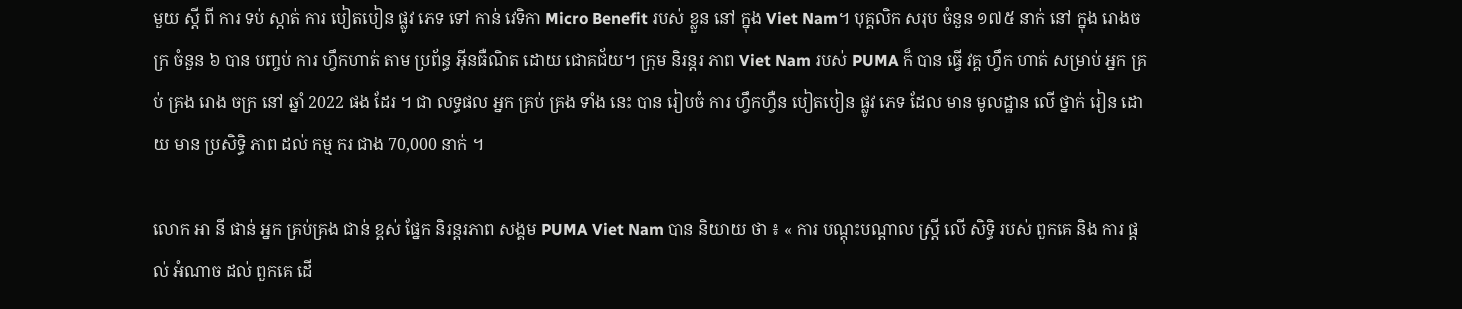មួយ ស្តី ពី ការ ទប់ ស្កាត់ ការ បៀតបៀន ផ្លូវ ភេទ ទៅ កាន់ វេទិកា Micro Benefit របស់ ខ្លួន នៅ ក្នុង Viet Nam។ បុគ្គលិក សរុប ចំនួន ១៧៥ នាក់ នៅ ក្នុង រោងចក្រ ចំនួន ៦ បាន បញ្ចប់ ការ ហ្វឹកហាត់ តាម ប្រព័ន្ធ អ៊ីនធឺណិត ដោយ ជោគជ័យ។ ក្រុម និរន្តរ ភាព Viet Nam របស់ PUMA ក៏ បាន ធ្វើ វគ្គ ហ្វឹក ហាត់ សម្រាប់ អ្នក គ្រប់ គ្រង រោង ចក្រ នៅ ឆ្នាំ 2022 ផង ដែរ ។ ជា លទ្ធផល អ្នក គ្រប់ គ្រង ទាំង នេះ បាន រៀបចំ ការ ហ្វឹកហ្វឺន បៀតបៀន ផ្លូវ ភេទ ដែល មាន មូលដ្ឋាន លើ ថ្នាក់ រៀន ដោយ មាន ប្រសិទ្ធិ ភាព ដល់ កម្ម ករ ជាង 70,000 នាក់ ។

លោក អា នី ផាន់ អ្នក គ្រប់គ្រង ជាន់ ខ្ពស់ ផ្នែក និរន្តរភាព សង្គម PUMA Viet Nam បាន និយាយ ថា ៖ « ការ បណ្តុះបណ្តាល ស្ត្រី លើ សិទ្ធិ របស់ ពួកគេ និង ការ ផ្តល់ អំណាច ដល់ ពួកគេ ដើ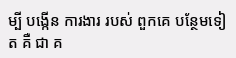ម្បី បង្កើន ការងារ របស់ ពួកគេ បន្ថែមទៀត គឺ ជា គ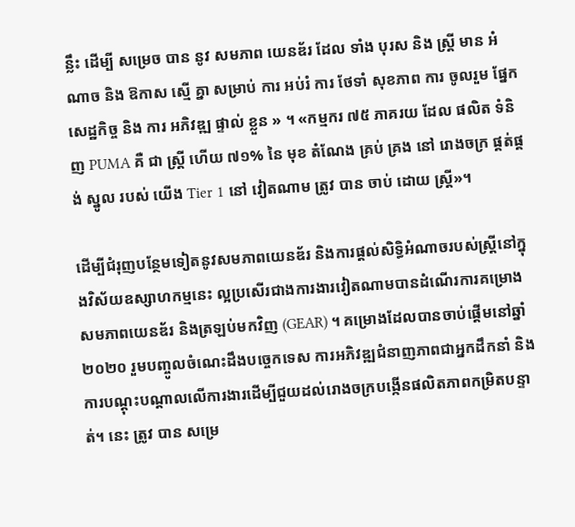ន្លឹះ ដើម្បី សម្រេច បាន នូវ សមភាព យេនឌ័រ ដែល ទាំង បុរស និង ស្ត្រី មាន អំណាច និង ឱកាស ស្មើ គ្នា សម្រាប់ ការ អប់រំ ការ ថែទាំ សុខភាព ការ ចូលរួម ផ្នែក សេដ្ឋកិច្ច និង ការ អភិវឌ្ឍ ផ្ទាល់ ខ្លួន » ។ «កម្មករ ៧៥ ភាគរយ ដែល ផលិត ទំនិញ PUMA គឺ ជា ស្ត្រី ហើយ ៧១% នៃ មុខ តំណែង គ្រប់ គ្រង នៅ រោងចក្រ ផ្គត់ផ្គង់ ស្នូល របស់ យើង Tier 1 នៅ វៀតណាម ត្រូវ បាន ចាប់ ដោយ ស្ត្រី»។

ដើម្បីជំរុញបន្ថែមទៀតនូវសមភាពយេនឌ័រ និងការផ្តល់សិទ្ធិអំណាចរបស់ស្ត្រីនៅក្នុងវិស័យឧស្សាហកម្មនេះ ល្អប្រសើរជាងការងារវៀតណាមបានដំណើរការគម្រោងសមភាពយេនឌ័រ និងត្រឡប់មកវិញ (GEAR) ។ គម្រោងដែលបានចាប់ផ្តើមនៅឆ្នាំ ២០២០ រួមបញ្ចូលចំណេះដឹងបច្ចេកទេស ការអភិវឌ្ឍជំនាញភាពជាអ្នកដឹកនាំ និងការបណ្តុះបណ្តាលលើការងារដើម្បីជួយដល់រោងចក្របង្កើនផលិតភាពកម្រិតបន្ទាត់។ នេះ ត្រូវ បាន សម្រេ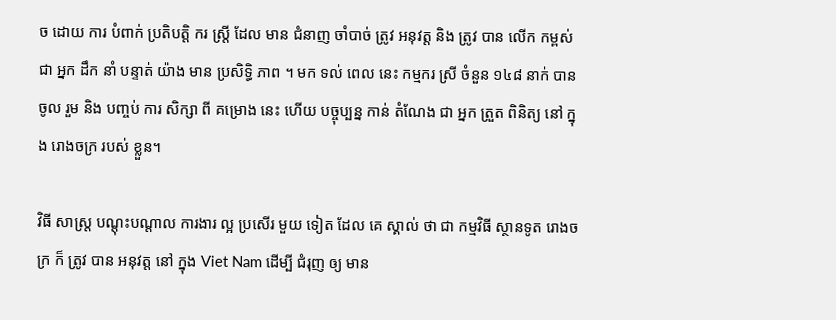ច ដោយ ការ បំពាក់ ប្រតិបត្តិ ករ ស្ត្រី ដែល មាន ជំនាញ ចាំបាច់ ត្រូវ អនុវត្ត និង ត្រូវ បាន លើក កម្ពស់ ជា អ្នក ដឹក នាំ បន្ទាត់ យ៉ាង មាន ប្រសិទ្ធិ ភាព ។ មក ទល់ ពេល នេះ កម្មករ ស្រី ចំនួន ១៤៨ នាក់ បាន ចូល រួម និង បញ្ចប់ ការ សិក្សា ពី គម្រោង នេះ ហើយ បច្ចុប្បន្ន កាន់ តំណែង ជា អ្នក ត្រួត ពិនិត្យ នៅ ក្នុង រោងចក្រ របស់ ខ្លួន។

វិធី សាស្ត្រ បណ្ដុះបណ្ដាល ការងារ ល្អ ប្រសើរ មួយ ទៀត ដែល គេ ស្គាល់ ថា ជា កម្មវិធី ស្ថានទូត រោងចក្រ ក៏ ត្រូវ បាន អនុវត្ត នៅ ក្នុង Viet Nam ដើម្បី ជំរុញ ឲ្យ មាន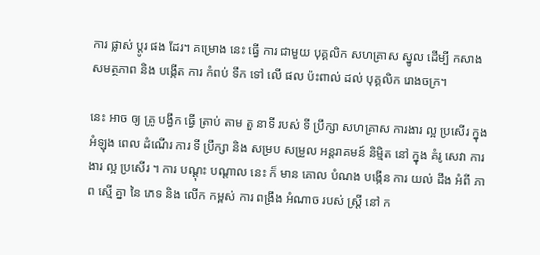ការ ផ្លាស់ ប្តូរ ផង ដែរ។ គម្រោង នេះ ធ្វើ ការ ជាមួយ បុគ្គលិក សហគ្រាស ស្នូល ដើម្បី កសាង សមត្ថភាព និង បង្កើត ការ កំពប់ ទឹក ទៅ លើ ផល ប៉ះពាល់ ដល់ បុគ្គលិក រោងចក្រ។

នេះ អាច ឲ្យ គ្រូ បង្វឹក ធ្វើ ត្រាប់ តាម តួ នាទី របស់ ទី ប្រឹក្សា សហគ្រាស ការងារ ល្អ ប្រសើរ ក្នុង អំឡុង ពេល ដំណើរ ការ ទី ប្រឹក្សា និង សម្រប សម្រួល អន្តរាគមន៍ និម្មិត នៅ ក្នុង គំរូ សេវា ការងារ ល្អ ប្រសើរ ។ ការ បណ្តុះ បណ្តាល នេះ ក៏ មាន គោល បំណង បង្កើន ការ យល់ ដឹង អំពី ភាព ស្មើ គ្នា នៃ ភេទ និង លើក កម្ពស់ ការ ពង្រឹង អំណាច របស់ ស្ត្រី នៅ ក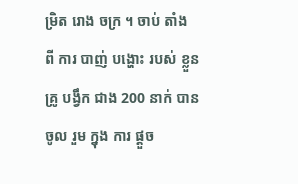ម្រិត រោង ចក្រ ។ ចាប់ តាំង ពី ការ បាញ់ បង្ហោះ របស់ ខ្លួន គ្រូ បង្វឹក ជាង 200 នាក់ បាន ចូល រួម ក្នុង ការ ផ្តួច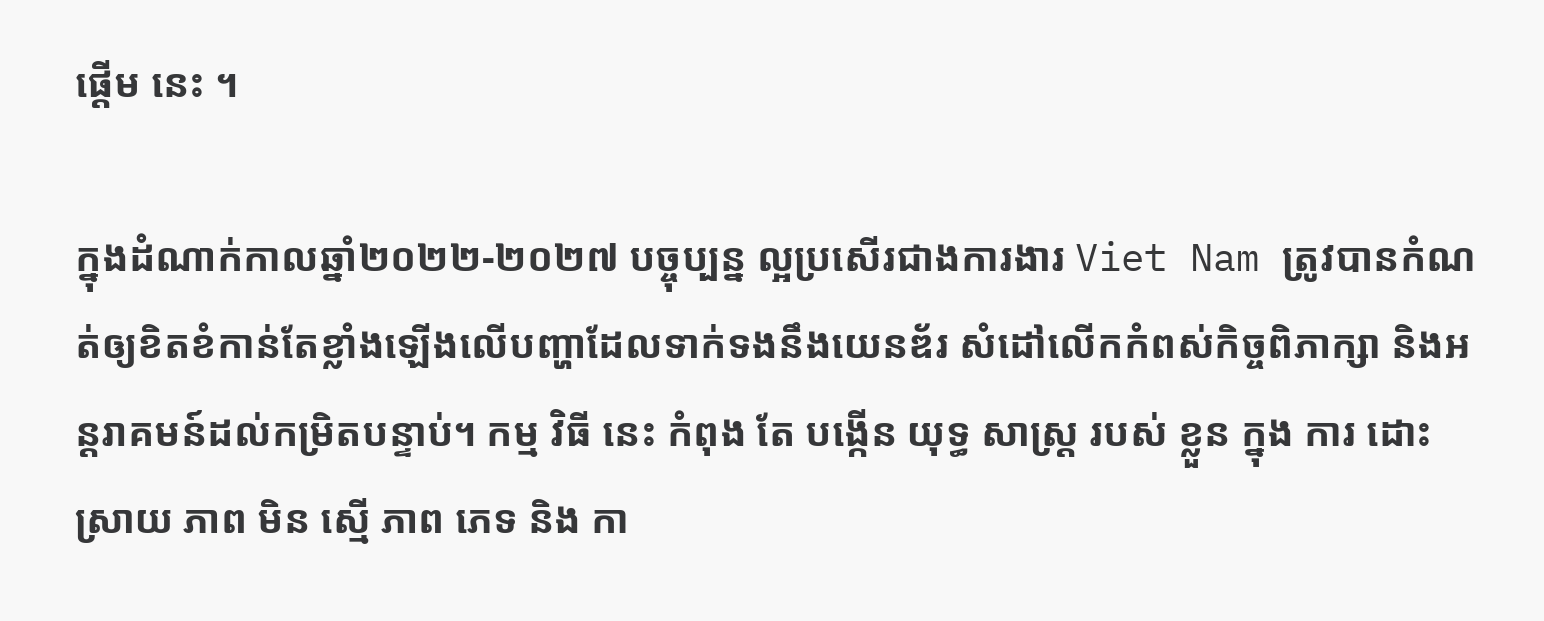ផ្តើម នេះ ។

ក្នុងដំណាក់កាលឆ្នាំ២០២២-២០២៧ បច្ចុប្បន្ន ល្អប្រសើរជាងការងារ Viet Nam ត្រូវបានកំណត់ឲ្យខិតខំកាន់តែខ្លាំងឡើងលើបញ្ហាដែលទាក់ទងនឹងយេនឌ័រ សំដៅលើកកំពស់កិច្ចពិភាក្សា និងអន្តរាគមន៍ដល់កម្រិតបន្ទាប់។ កម្ម វិធី នេះ កំពុង តែ បង្កើន យុទ្ធ សាស្ត្រ របស់ ខ្លួន ក្នុង ការ ដោះ ស្រាយ ភាព មិន ស្មើ ភាព ភេទ និង កា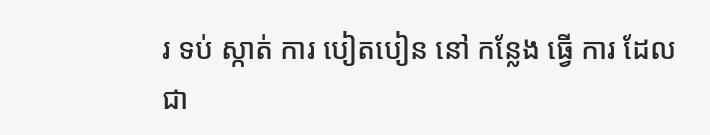រ ទប់ ស្កាត់ ការ បៀតបៀន នៅ កន្លែង ធ្វើ ការ ដែល ជា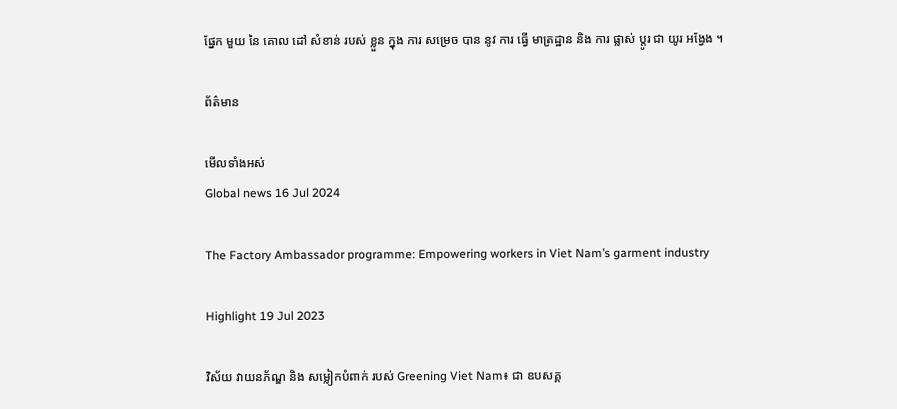ផ្នែក មួយ នៃ គោល ដៅ សំខាន់ របស់ ខ្លួន ក្នុង ការ សម្រេច បាន នូវ ការ ធ្វើ មាត្រដ្ឋាន និង ការ ផ្លាស់ ប្តូរ ជា យូរ អង្វែង ។

ព័ត៌មាន

មើលទាំងអស់
Global news 16 Jul 2024

The Factory Ambassador programme: Empowering workers in Viet Nam’s garment industry

Highlight 19 Jul 2023

វិស័យ វាយនភ័ណ្ឌ និង សម្លៀកបំពាក់ របស់ Greening Viet Nam៖ ជា ឧបសគ្គ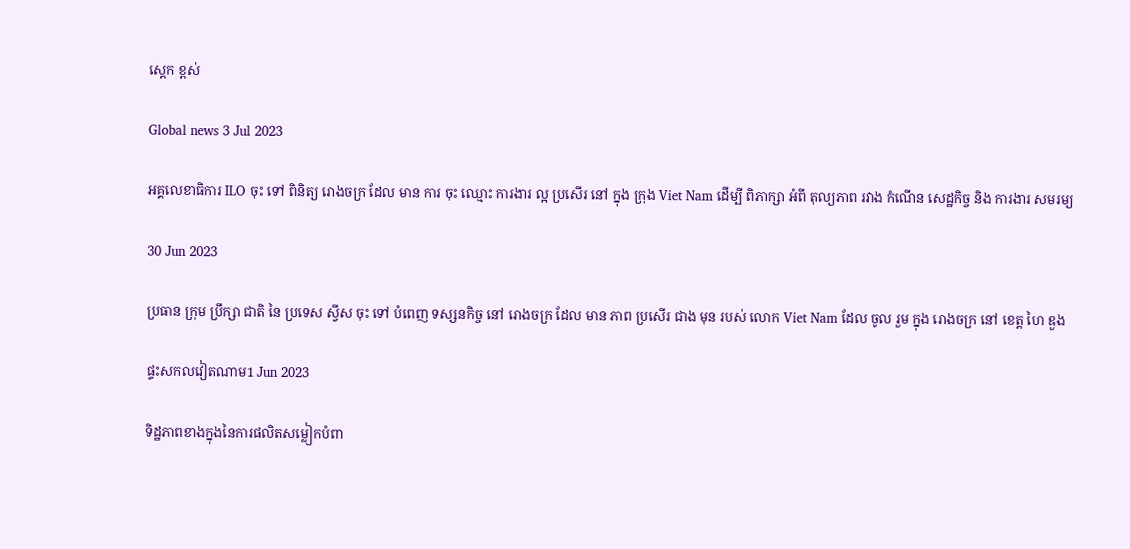ស្តេក ខ្ពស់

Global news 3 Jul 2023

អគ្គលេខាធិការ ILO ចុះ ទៅ ពិនិត្យ រោងចក្រ ដែល មាន ការ ចុះ ឈ្មោះ ការងារ ល្អ ប្រសើរ នៅ ក្នុង ក្រុង Viet Nam ដើម្បី ពិភាក្សា អំពី តុល្យភាព រវាង កំណើន សេដ្ឋកិច្ច និង ការងារ សមរម្យ

30 Jun 2023

ប្រធាន ក្រុម ប្រឹក្សា ជាតិ នៃ ប្រទេស ស្វីស ចុះ ទៅ បំពេញ ទស្សនកិច្ច នៅ រោងចក្រ ដែល មាន ភាព ប្រសើរ ជាង មុន របស់ លោក Viet Nam ដែល ចូល រួម ក្នុង រោងចក្រ នៅ ខេត្ត ហៃ ឌួង

ផ្ទះសកលវៀតណាម1 Jun 2023

ទិដ្ឋភាពខាងក្នុងនៃការផលិតសម្លៀកបំពា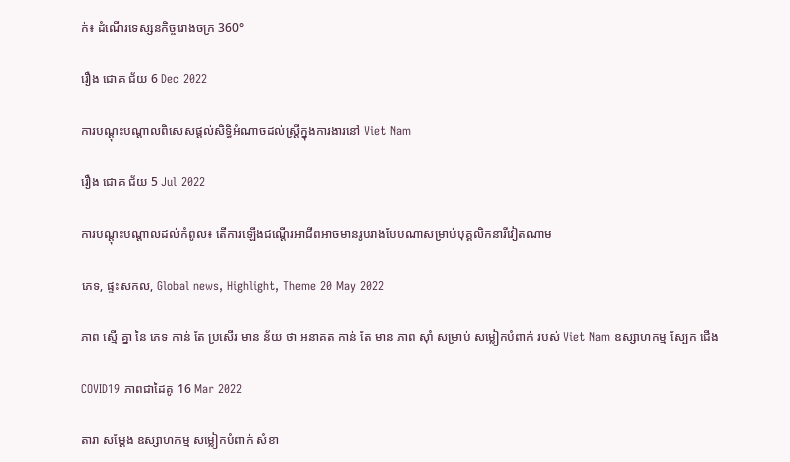ក់៖ ដំណើរទេស្សនកិច្ចរោងចក្រ 360°

រឿង ជោគ ជ័យ 6 Dec 2022

ការបណ្តុះបណ្តាលពិសេសផ្តល់សិទ្ធិអំណាចដល់ស្ត្រីក្នុងការងារនៅ Viet Nam

រឿង ជោគ ជ័យ 5 Jul 2022

ការបណ្តុះបណ្តាលដល់កំពូល៖ តើការឡើងជណ្តើរអាជីពអាចមានរូបរាងបែបណាសម្រាប់បុគ្គលិកនារីវៀតណាម

ភេទ, ផ្ទះសកល, Global news, Highlight, Theme 20 May 2022

ភាព ស្មើ គ្នា នៃ ភេទ កាន់ តែ ប្រសើរ មាន ន័យ ថា អនាគត កាន់ តែ មាន ភាព ស៊ាំ សម្រាប់ សម្លៀកបំពាក់ របស់ Viet Nam ឧស្សាហកម្ម ស្បែក ជើង

COVID19 ភាពជាដៃគូ 16 Mar 2022

តារា សម្តែង ឧស្សាហកម្ម សម្លៀកបំពាក់ សំខា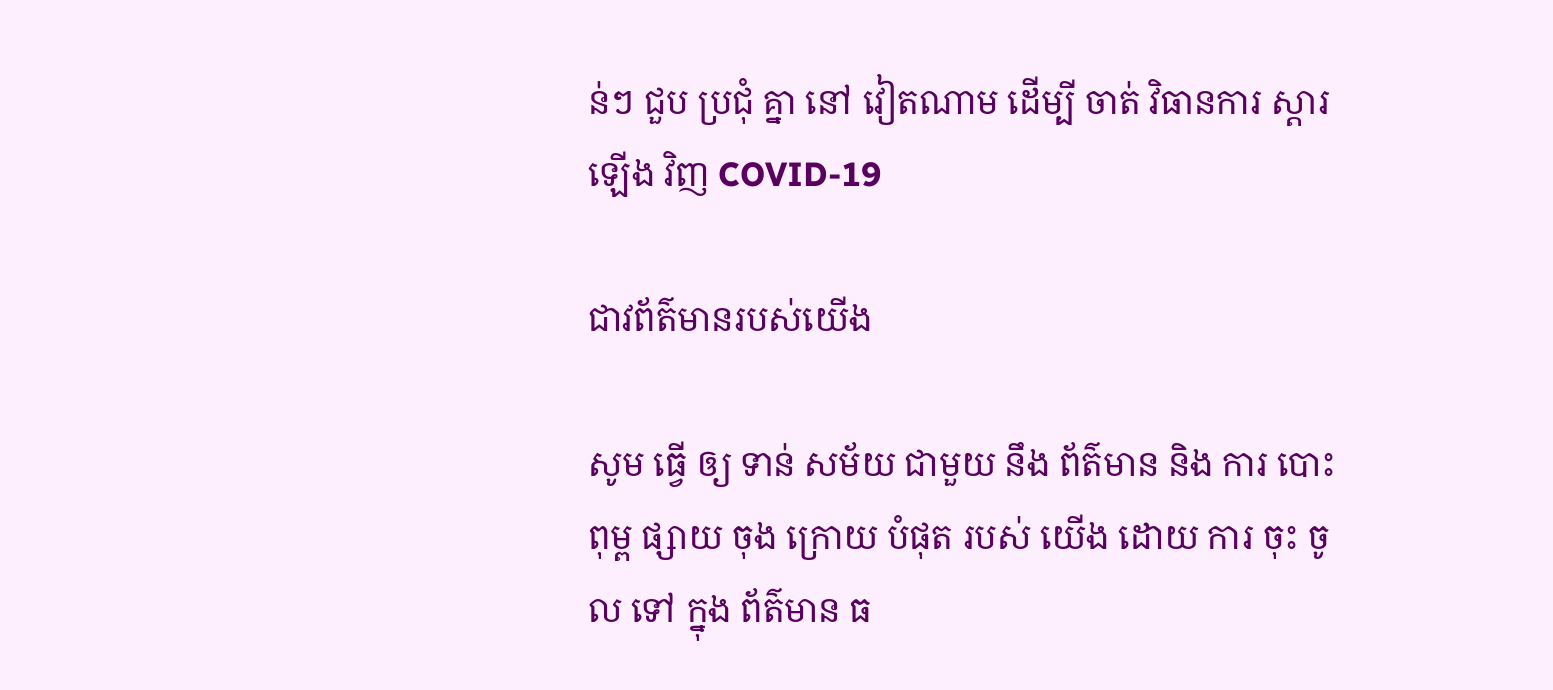ន់ៗ ជួប ប្រជុំ គ្នា នៅ វៀតណាម ដើម្បី ចាត់ វិធានការ ស្តារ ឡើង វិញ COVID-19

ជាវព័ត៌មានរបស់យើង

សូម ធ្វើ ឲ្យ ទាន់ សម័យ ជាមួយ នឹង ព័ត៌មាន និង ការ បោះពុម្ព ផ្សាយ ចុង ក្រោយ បំផុត របស់ យើង ដោយ ការ ចុះ ចូល ទៅ ក្នុង ព័ត៌មាន ធ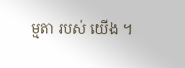ម្មតា របស់ យើង ។